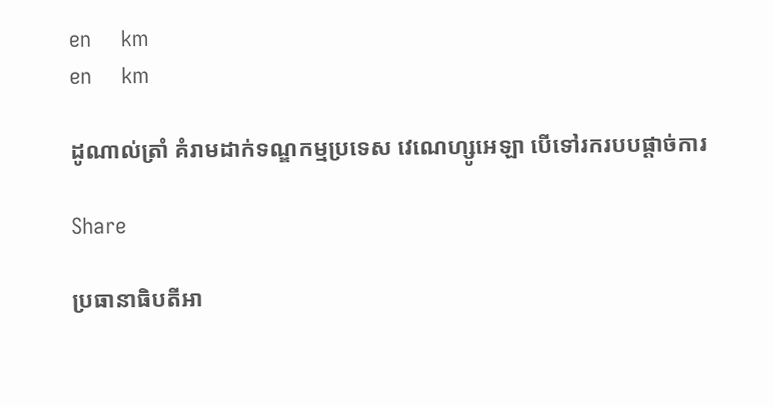en     km
en     km

ដូណាល់ត្រាំ គំរាមដាក់ទណ្ឌកម្មប្រទេស វេណេហ្សូអេឡា បើទៅរករបបផ្តាច់ការ

Share

ប្រធានាធិបតីអា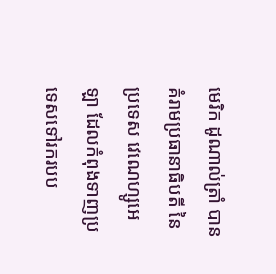មេរិក ដូណាល់ត្រាំ បានគំរាមប្រធានាធិបតី នៃប្រទេស វេណេហ្សូអេឡា ដែលកំពុងទាញប្រទេសទៅរករបប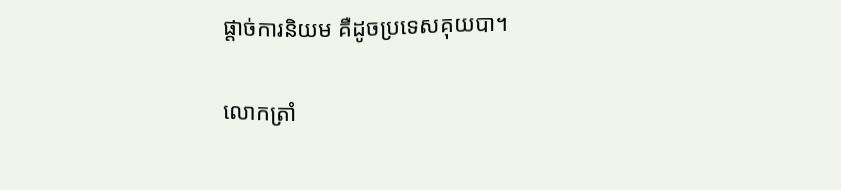ផ្តាច់ការនិយម គឺដូចប្រទេសគុយបា។

លោកត្រាំ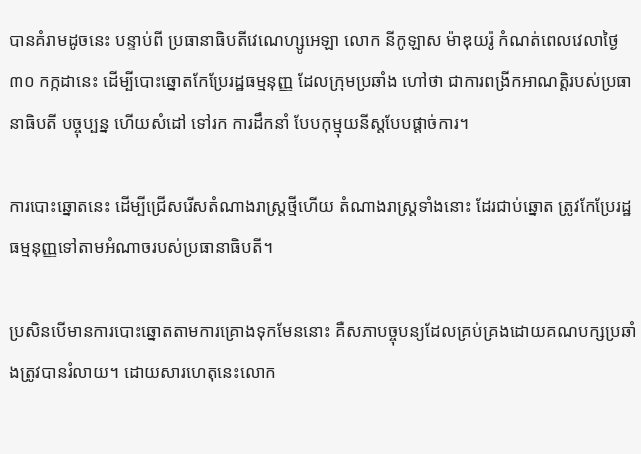បានគំរាមដូចនេះ បន្ទាប់ពី ប្រធានាធិបតីវេណេហ្សូអេឡា លោក នីកូឡាស ម៉ាឌុយរ៉ូ កំណត់ពេលវេលាថ្ងៃ ៣០ កក្កដានេះ ដើម្បីបោះឆ្នោតកែប្រែរដ្ឋធម្មនុញ្ញ ដែលក្រុមប្រឆាំង ហៅថា ជាការពង្រីកអាណត្តិរបស់ប្រធានាធិបតី បច្ចុប្បន្ន ហើយសំដៅ ទៅរក ការដឹកនាំ បែបកុម្មុយនីស្តបែបផ្តាច់ការ។

ការបោះឆ្នោតនេះ ដើម្បីជ្រើសរើសតំណាងរាស្រ្តថ្មីហើយ តំណាងរាស្រ្តទាំងនោះ ដែរជាប់ឆ្នោត ត្រូវកែប្រែរដ្ឋធម្មនុញ្ញទៅតាមអំណាចរបស់ប្រធានាធិបតី។

ប្រសិនបើមានការបោះឆ្នោតតាមការគ្រោងទុកមែននោះ គឺសភាបច្ចុបន្យដែលគ្រប់គ្រងដោយគណបក្សប្រឆាំងត្រូវបានរំលាយ។ ដោយសារហេតុនេះលោក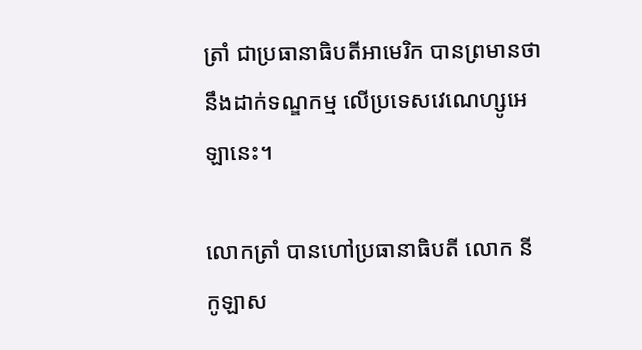ត្រាំ ជាប្រធានាធិបតីអាមេរិក បានព្រមានថា នឹងដាក់ទណ្ឌកម្ម លើប្រទេសវេណេហ្សូអេឡានេះ។

លោកត្រាំ បានហៅប្រធានាធិបតី លោក នីកូឡាស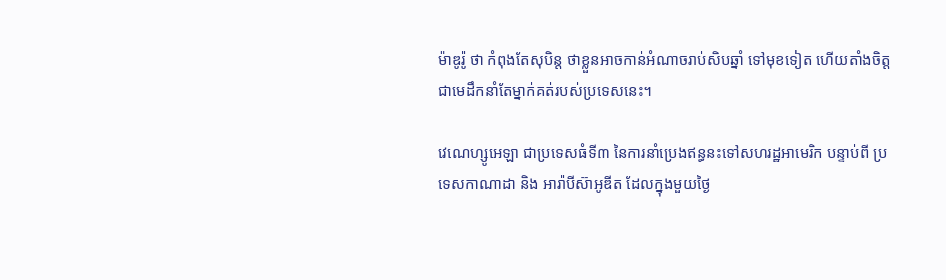ម៉ាឌូរ៉ូ ថា កំពុងតែសុបិន្ត ថាខ្លួនអាចកាន់អំណាចរាប់សិបឆ្នាំ ទៅមុខទៀត ហើយតាំងចិត្តជាមេដឹកនាំតែម្នាក់គត់របស់ប្រទេសនេះ។

វេណេហ្សូអេឡា ជាប្រទេសធំទី៣ នៃការនាំប្រេងឥន្ធនះទៅសហរដ្ឋអាមេរិក បន្ទាប់ពី ប្រទេសកាណាដា និង អារ៉ាបីស៊ាអូឌីត ដែលក្នុងមួយថ្ងៃ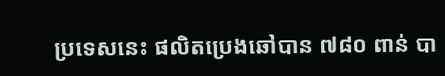ប្រទេសនេះ ផលិតប្រេងឆៅបាន ៧៨០ ពាន់ បា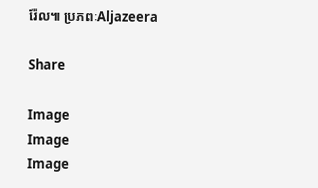រ៉ែល៕ ប្រភពៈAljazeera

Share

Image
Image
Image